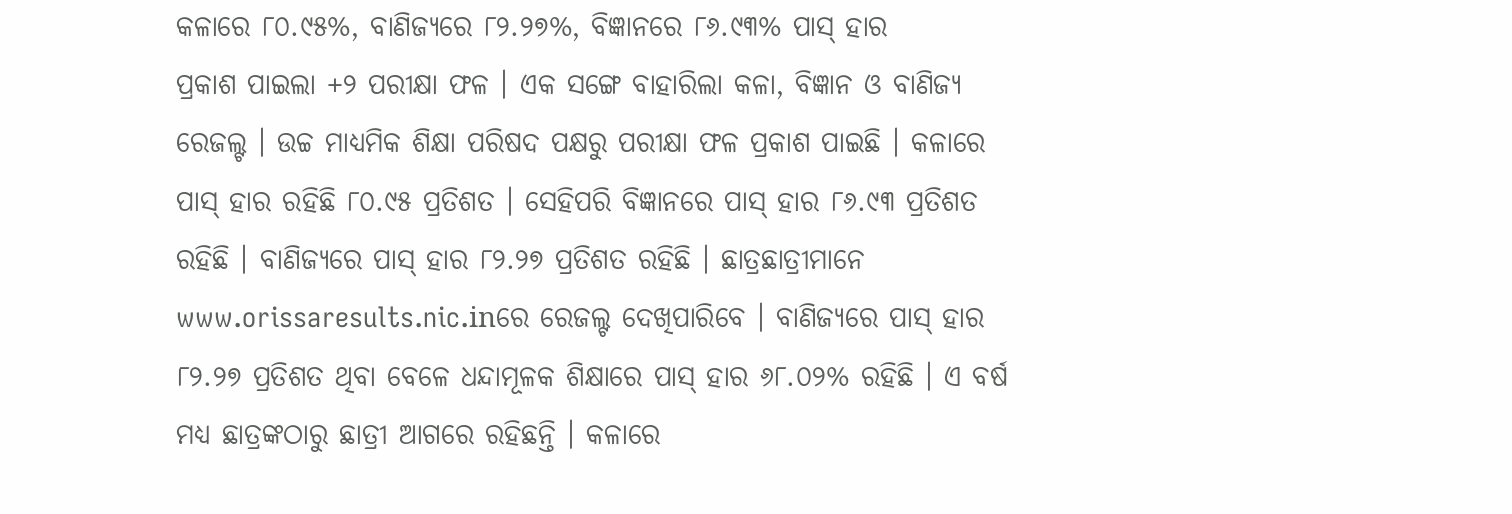କଳାରେ ୮୦.୯୫%, ବାଣିଜ୍ୟରେ ୮୨.୨୭%, ବିଜ୍ଞାନରେ ୮୬.୯୩% ପାସ୍ ହାର
ପ୍ରକାଶ ପାଇଲା +୨ ପରୀକ୍ଷା ଫଳ । ଏକ ସଙ୍ଗେ ବାହାରିଲା କଳା, ବିଜ୍ଞାନ ଓ ବାଣିଜ୍ୟ ରେଜଲ୍ଟ । ଉଚ୍ଚ ମାଧ୍ୟମିକ ଶିକ୍ଷା ପରିଷଦ ପକ୍ଷରୁ ପରୀକ୍ଷା ଫଳ ପ୍ରକାଶ ପାଇଛି । କଳାରେ ପାସ୍ ହାର ରହିଛି ୮୦.୯୫ ପ୍ରତିଶତ । ସେହିପରି ବିଜ୍ଞାନରେ ପାସ୍ ହାର ୮୬.୯୩ ପ୍ରତିଶତ ରହିଛି । ବାଣିଜ୍ୟରେ ପାସ୍ ହାର ୮୨.୨୭ ପ୍ରତିଶତ ରହିଛି । ଛାତ୍ରଛାତ୍ରୀମାନେ www.orissaresults.nic.inରେ ରେଜଲ୍ଟ ଦେଖିପାରିବେ । ବାଣିଜ୍ୟରେ ପାସ୍ ହାର ୮୨.୨୭ ପ୍ରତିଶତ ଥିବା ବେଳେ ଧନ୍ଦାମୂଳକ ଶିକ୍ଷାରେ ପାସ୍ ହାର ୬୮.୦୨% ରହିଛି । ଏ ବର୍ଷ ମଧ୍ୟ ଛାତ୍ରଙ୍କଠାରୁ ଛାତ୍ରୀ ଆଗରେ ରହିଛନ୍ତି । କଳାରେ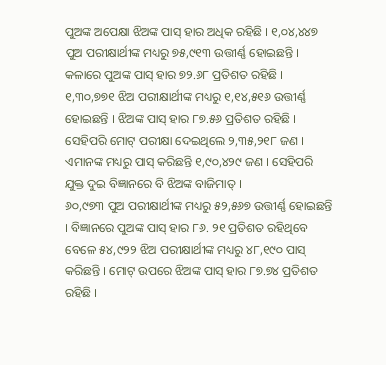ପୁଅଙ୍କ ଅପେକ୍ଷା ଝିଅଙ୍କ ପାସ୍ ହାର ଅଧିକ ରହିଛି । ୧,୦୪,୪୪୭ ପୁଅ ପରୀକ୍ଷାର୍ଥୀଙ୍କ ମଧ୍ୟରୁ ୭୫,୯୧୩ ଉତ୍ତୀର୍ଣ୍ଣ ହୋଇଛନ୍ତି । କଳାରେ ପୁଅଙ୍କ ପାସ୍ ହାର ୭୨.୬୮ ପ୍ରତିଶତ ରହିଛି । ୧,୩୦,୭୭୧ ଝିଅ ପରୀକ୍ଷାର୍ଥୀଙ୍କ ମଧ୍ୟରୁ ୧,୧୪,୫୧୬ ଉତ୍ତୀର୍ଣ୍ଣ ହୋଇଛନ୍ତି । ଝିଅଙ୍କ ପାସ୍ ହାର ୮୭.୫୬ ପ୍ରତିଶତ ରହିଛି । ସେହିପରି ମୋଟ୍ ପରୀକ୍ଷା ଦେଇଥିଲେ ୨,୩୫,୨୧୮ ଜଣ । ଏମାନଙ୍କ ମଧ୍ୟରୁ ପାସ୍ କରିଛନ୍ତି ୧,୯୦,୪୨୯ ଜଣ । ସେହିପରି ଯୁକ୍ତ ଦୁଇ ବିଜ୍ଞାନରେ ବି ଝିଅଙ୍କ ବାଜିମାତ୍ ।
୬୦,୯୭୩ ପୁଅ ପରୀକ୍ଷାର୍ଥୀଙ୍କ ମଧ୍ୟରୁ ୫୨,୫୬୭ ଉତ୍ତୀର୍ଣ୍ଣ ହୋଇଛନ୍ତି । ବିଜ୍ଞାନରେ ପୁଅଙ୍କ ପାସ୍ ହାର ୮୬. ୨୧ ପ୍ରତିଶତ ରହିଥିବେ ବେଳେ ୫୪,୯୨୨ ଝିଅ ପରୀକ୍ଷାର୍ଥୀଙ୍କ ମଧ୍ୟରୁ ୪୮,୧୯୦ ପାସ୍ କରିଛନ୍ତି । ମୋଟ୍ ଉପରେ ଝିଅଙ୍କ ପାସ୍ ହାର ୮୭.୭୪ ପ୍ରତିଶତ ରହିଛି ।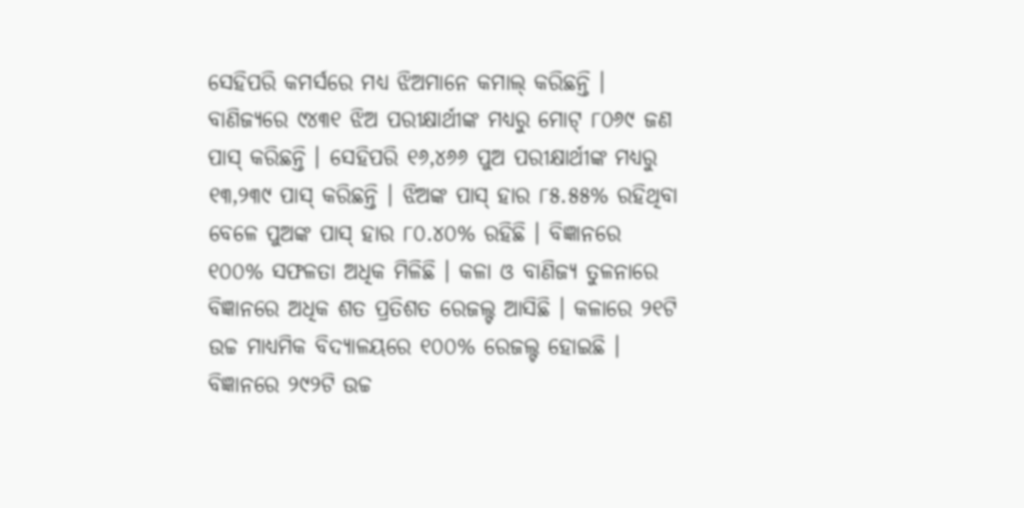ସେହିପରି କମର୍ସରେ ମଧ୍ୟ ଝିଅମାନେ କମାଲ୍ କରିଛନ୍ତି । ବାଣିଜ୍ୟରେ ୯୪୩୧ ଝିଅ ପରୀକ୍ଷାର୍ଥୀଙ୍କ ମଧ୍ୟରୁ ମୋଟ୍ ୮୦୬୯ ଜଣ ପାସ୍ କରିଛନ୍ତି । ସେହିପରି ୧୬,୪୬୬ ପୁଅ ପରୀକ୍ଷାର୍ଥୀଙ୍କ ମଧ୍ୟରୁ ୧୩,୨୩୯ ପାସ୍ କରିଛନ୍ତି । ଝିଅଙ୍କ ପାସ୍ ହାର ୮୫.୫୫% ରହିଥିବା ବେଳେ ପୁଅଙ୍କ ପାସ୍ ହାର ୮୦.୪୦% ରହିଛି । ବିଜ୍ଞାନରେ ୧୦୦% ସଫଳତା ଅଧିକ ମିଳିଛି । କଳା ଓ ବାଣିଜ୍ୟ ତୁଳନାରେ ବିଜ୍ଞାନରେ ଅଧିକ ଶତ ପ୍ରତିଶତ ରେଜଲ୍ଟ ଆସିଛି । କଳାରେ ୨୧ଟି ଉଚ୍ଚ ମାଧ୍ୟମିକ ବିଦ୍ୟାଳୟରେ ୧୦୦% ରେଜଲ୍ଟ ହୋଇଛି । ବିଜ୍ଞାନରେ ୨୯୨ଟି ଉଚ୍ଚ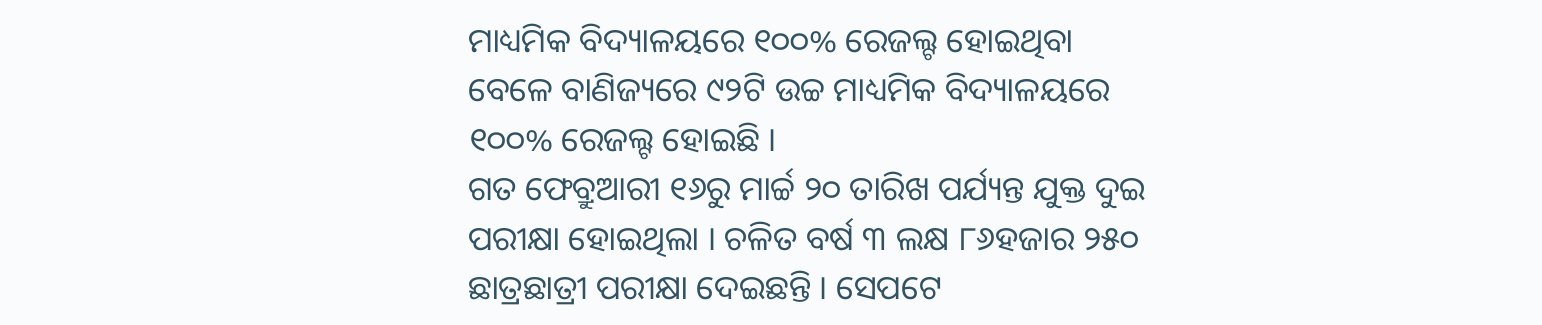ମାଧ୍ୟମିକ ବିଦ୍ୟାଳୟରେ ୧୦୦% ରେଜଲ୍ଟ ହୋଇଥିବା ବେଳେ ବାଣିଜ୍ୟରେ ୯୨ଟି ଉଚ୍ଚ ମାଧ୍ୟମିକ ବିଦ୍ୟାଳୟରେ ୧୦୦% ରେଜଲ୍ଟ ହୋଇଛି ।
ଗତ ଫେବ୍ରୁଆରୀ ୧୬ରୁ ମାର୍ଚ୍ଚ ୨୦ ତାରିଖ ପର୍ଯ୍ୟନ୍ତ ଯୁକ୍ତ ଦୁଇ ପରୀକ୍ଷା ହୋଇଥିଲା । ଚଳିତ ବର୍ଷ ୩ ଲକ୍ଷ ୮୬ହଜାର ୨୫୦ ଛାତ୍ରଛାତ୍ରୀ ପରୀକ୍ଷା ଦେଇଛନ୍ତି । ସେପଟେ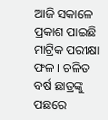ଆଜି ସକାଳେ ପ୍ରକାଶ ପାଇଛି ମାଟ୍ରିକ ପରୀକ୍ଷା ଫଳ । ଚଳିତ ବର୍ଷ ଛାତ୍ରଙ୍କୁ ପଛରେ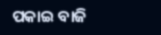ପକାଇ ବାଜି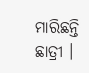ମାରିଛନ୍ତି ଛାତ୍ରୀ ।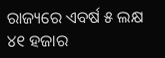ରାଜ୍ୟରେ ଏବର୍ଷ ୫ ଲକ୍ଷ ୪୧ ହଜାର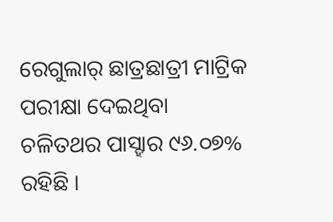ରେଗୁଲାର୍ ଛାତ୍ରଛାତ୍ରୀ ମାଟ୍ରିକ ପରୀକ୍ଷା ଦେଇଥିବା ଚଳିତଥର ପାସ୍ହାର ୯୬.୦୭% ରହିଛି ।